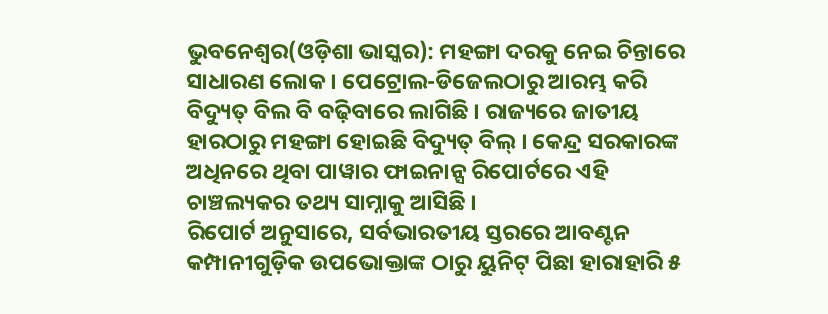ଭୁବନେଶ୍ୱର(ଓଡ଼ିଶା ଭାସ୍କର): ମହଙ୍ଗା ଦରକୁ ନେଇ ଚିନ୍ତାରେ ସାଧାରଣ ଲୋକ । ପେଟ୍ରୋଲ-ଡିଜେଲଠାରୁ ଆରମ୍ଭ କରି ବିଦ୍ୟୁତ୍ ବିଲ ବି ବଢ଼ିବାରେ ଲାଗିଛି । ରାଜ୍ୟରେ ଜାତୀୟ ହାରଠାରୁ ମହଙ୍ଗା ହୋଇଛି ବିଦ୍ୟୁତ୍ ବିଲ୍ । କେନ୍ଦ୍ର ସରକାରଙ୍କ ଅଧିନରେ ଥିବା ପାୱାର ଫାଇନାନ୍ସ ରିପୋର୍ଟରେ ଏହି ଚାଞ୍ଚଲ୍ୟକର ତଥ୍ୟ ସାମ୍ନାକୁ ଆସିଛି ।
ରିପୋର୍ଟ ଅନୁସାରେ, ସର୍ବଭାରତୀୟ ସ୍ତରରେ ଆବଣ୍ଟନ କମ୍ପାନୀଗୁଡ଼ିକ ଉପଭୋକ୍ତାଙ୍କ ଠାରୁ ୟୁନିଟ୍ ପିଛା ହାରାହାରି ୫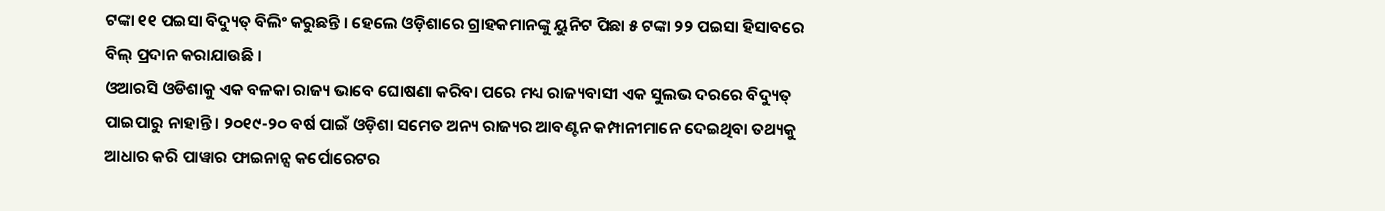ଟଙ୍କା ୧୧ ପଇସା ବିଦ୍ୟୁତ୍ ବିଲିଂ କରୁଛନ୍ତି । ହେଲେ ଓଡ଼ିଶାରେ ଗ୍ରାହକମାନଙ୍କୁ ୟୁନିଟ ପିଛା ୫ ଟଙ୍କା ୨୨ ପଇସା ହିସାବରେ ବିଲ୍ ପ୍ରଦାନ କରାଯାଉଛି ।
ଓଆରସି ଓଡିଶାକୁ ଏକ ବଳକା ରାଜ୍ୟ ଭାବେ ଘୋଷଣା କରିବା ପରେ ମଧ୍ୟ ରାଜ୍ୟବାସୀ ଏକ ସୁଲଭ ଦରରେ ବିଦ୍ୟୁତ୍ ପାଇପାରୁ ନାହାନ୍ତି । ୨୦୧୯-୨୦ ବର୍ଷ ପାଇଁ ଓଡ଼ିଶା ସମେତ ଅନ୍ୟ ରାଜ୍ୟର ଆବଣ୍ଟନ କମ୍ପାନୀମାନେ ଦେଇଥିବା ତଥ୍ୟକୁ ଆଧାର କରି ପାୱାର ଫାଇନାନ୍ସ କର୍ପୋରେଟର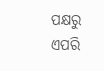ପକ୍ଷରୁ ଏପରି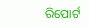ରିପୋର୍ଟ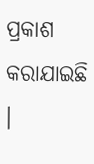ପ୍ରକାଶ କରାଯାଇଛି ।